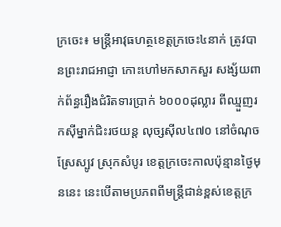ក្រចេះ៖ មន្រ្តីអាវុធហត្ថខេត្តក្រចេះ៤នាក់ ត្រូវបានព្រះរាជអាជ្ញា កោះហៅមកសាកសួរ សង្ស័យពាក់ព័ន្ធរឿងជំរិតទារប្រាក់ ៦០០០ដុល្លារ ពីឈ្មួញរកស៊ីម្នាក់ជិះរថយន្ត លុច្សស៊ីល៤៧០ នៅចំណុចស្រែស្បូវ ស្រុកសំបូរ ខេត្តក្រចេះកាលប៉ុន្មានថ្ងៃមុននេះ នេះបើតាមប្រភពពីមន្រ្តីជាន់ខ្ពស់ខេត្តក្រ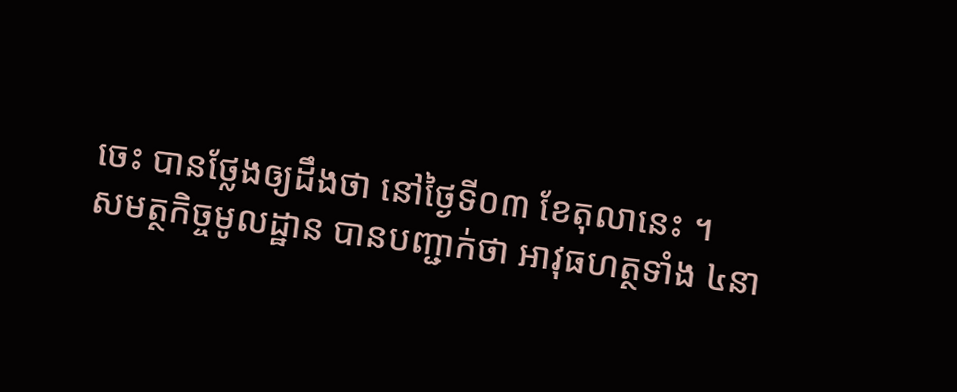ចេះ បានថ្លែងឲ្យដឹងថា នៅថ្ងៃទី០៣ ខែតុលានេះ ។
សមត្ថកិច្ចមូលដ្ឋាន បានបញ្ជាក់ថា អាវុធហត្ថទាំង ៤នា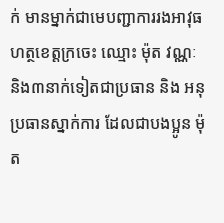ក់ មានម្នាក់ជាមេបញ្ជាការរងអាវុធហត្ថខេត្តក្រចេះ ឈ្មោះ ម៉ុត វណ្ណៈ និង៣នាក់ទៀតជាប្រធាន និង អនុប្រធានស្នាក់ការ ដែលជាបងប្អូន ម៉ុត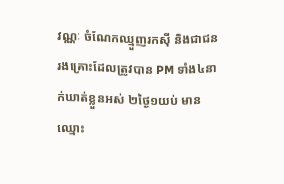វណ្ណៈ ចំណែកឈ្មួញរកស៊ី និងជាជនរងគ្រោះដែលត្រូវបាន PM ទាំង៤នាក់ឃាត់ខ្លួនអស់ ២ថ្ងៃ១យប់ មានឈ្មោះ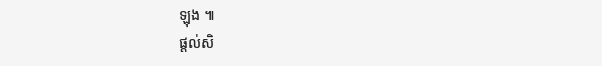ឡុង ៕
ផ្ដល់សិ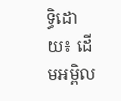ទ្ធិដោយ៖ ដើមអម្ពិល